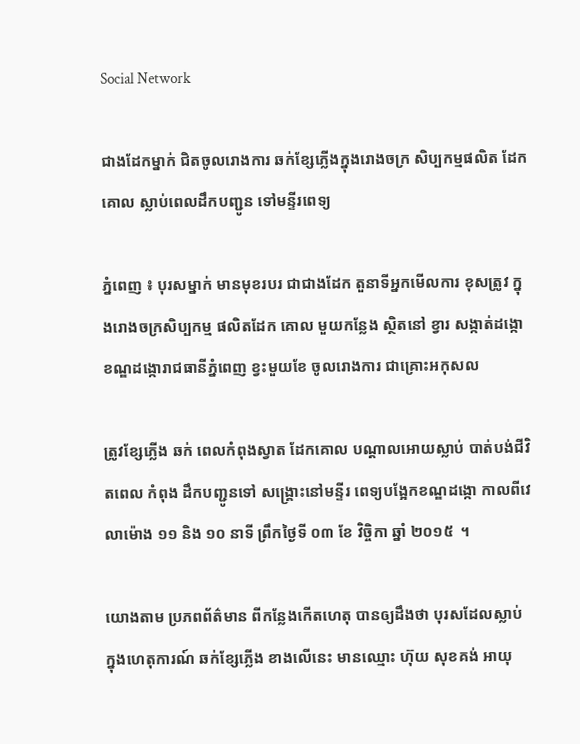Social Network

ជាងដែកម្នាក់ ជិតចូលរោងការ ឆក់ខ្សែភ្លើងក្នុងរោងចក្រ សិប្បកម្មផលិត ដែកគោល ស្លាប់ពេលដឹកបញ្ជូន ទៅមន្ទីរពេទ្យ

ភ្នំពេញ ៖ បុរសម្នាក់ មានមុខរបរ ជាជាងដែក តួនាទីអ្នកមើលការ ខុសត្រូវ ក្នុងរោងចក្រសិប្បកម្ម ផលិតដែក គោល មួយកន្លែង ស្ថិតនៅ ខ្វារ សង្កាត់ដង្កោ ខណ្ឌដង្កោរាជធានីភ្នំពេញ ខ្វះមួយខែ ចូលរោងការ ជាគ្រោះអកុសល

ត្រូវខ្សែភ្លើង ឆក់ ពេលកំពុងស្វាត ដែកគោល បណ្តាលអោយស្លាប់ បាត់បង់ជីវិតពេល កំពុង ដឹកបញ្ជូនទៅ សង្គ្រោះនៅមន្ទីរ ពេទ្យបង្អែកខណ្ឌដង្កោ កាលពីវេលាម៉ោង ១១ និង ១០ នាទី ព្រឹកថ្ងៃទី ០៣ ខែ វិច្ចិកា ឆ្នាំ ២០១៥  ។

យោងតាម ប្រភពព័ត៌មាន ពីកន្លែងកើតហេតុ បានឲ្យដឹងថា បុរសដែលស្លាប់ ក្នុងហេតុការណ៍ ឆក់ខ្សែភ្លើង ខាងលើនេះ មានឈ្មោះ ហ៊ុយ សុខគង់ អាយុ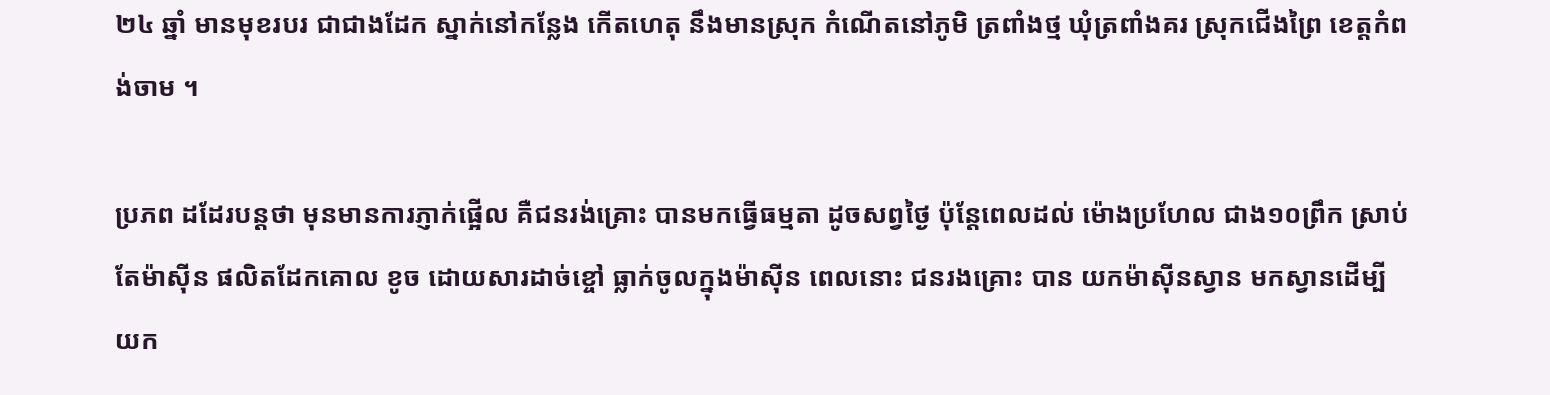២៤ ឆ្នាំ មានមុខរបរ ជាជាងដែក ស្នាក់នៅកន្លែង កើតហេតុ នឹងមានស្រុក កំណើតនៅភូមិ ត្រពាំងថ្ម ឃុំត្រពាំងគរ ស្រុកជើងព្រៃ ខេត្តកំពង់ចាម ។

ប្រភព ដដែរបន្តថា មុនមានការភ្ញាក់ផ្អើល គឺជនរង់គ្រោះ បានមកធ្វើធម្មតា ដូចសព្វថ្ងៃ ប៉ុន្តែពេលដល់ ម៉ោងប្រហែល ជាង១០ព្រឹក ស្រាប់តែម៉ាស៊ីន ផលិតដែកគោល ខូច ដោយសារដាច់ខ្ចៅ ធ្លាក់ចូលក្នុងម៉ាស៊ីន ពេលនោះ ជនរងគ្រោះ បាន យកម៉ាស៊ីនស្វាន មកស្វានដើម្បី យក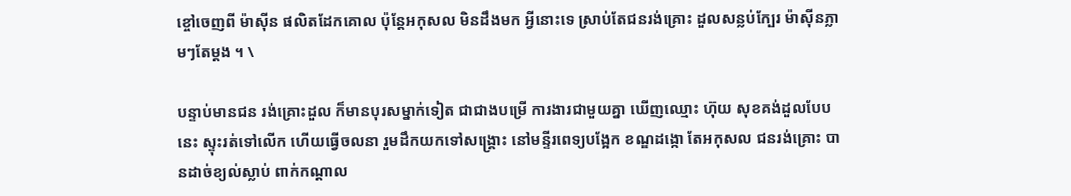ខ្ចៅចេញពី ម៉ាស៊ីន ផលិតដែកគោល ប៉ុន្តែអកុសល មិនដឹងមក អ្វីនោះទេ ស្រាប់តែជនរង់គ្រោះ ដួលសន្លប់ក្បែរ ម៉ាស៊ីនភ្លាមៗតែម្តង ។ \

បន្ទាប់មានជន រង់គ្រោះដួល ក៏មានបុរសម្នាក់ទៀត ជាជាងបម្រើ ការងារជាមួយគ្នា ឃើញឈ្មោះ ហ៊ុយ សុខគង់ដួលបែបនេះ ស្ទុះរត់ទៅលើក ហើយធ្វើចលនា រួមដឹកយកទៅសង្គ្រោះ នៅមន្ទីរពេទ្យបង្អែក ខណ្ឌដង្កោ តែអកុសល ជនរង់គ្រោះ បានដាច់ខ្យល់ស្លាប់ ពាក់កណ្តាល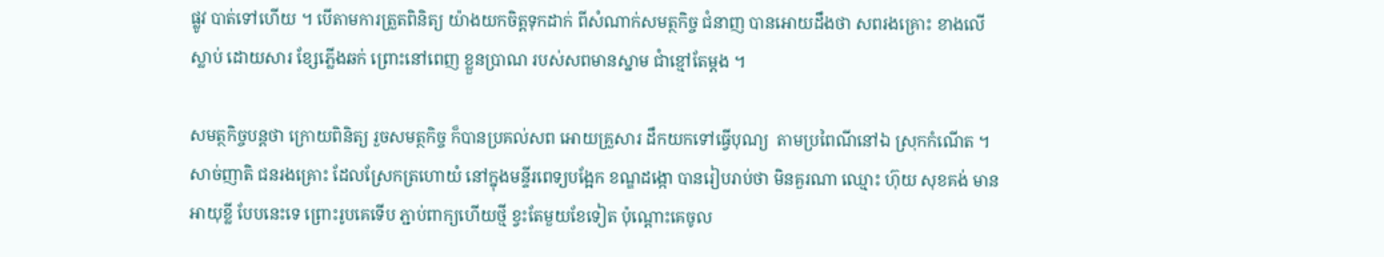ផ្លូវ បាត់ទៅហើយ ។ បើតាមការត្រួតពិនិត្យ យ៉ាងយកចិត្តទុកដាក់ ពីសំណាក់សមត្ថកិច្ច ជំនាញ បានអោយដឹងថា សពរងគ្រោះ ខាងលើស្លាប់ ដោយសារ ខ្សែភ្លើងឆក់ ព្រោះនៅពេញ ខ្លួនប្រាណ របស់សពមានស្នាម ជាំខ្មៅតែម្តង ។

សមត្ថកិច្ចបន្តថា ក្រោយពិនិត្យ រួចសមត្ថកិច្ច ក៏បានប្រគល់សព អោយគ្រួសារ ដឹកយកទៅធ្វើបុណ្យ  តាមប្រពៃណីនៅឯ ស្រុកកំណើត ។ សាច់ញាតិ ជនរងគ្រោះ ដែលស្រែកត្រហោយំ នៅក្នុងមន្ទីរពេទ្យបង្អែក ខណ្ឌដង្កោ បានរៀបរាប់ថា មិនគួរណា ឈ្មោះ ហ៊ុយ សុខគង់ មានអាយុខ្លី បែបនេះទេ ព្រោះរូបគេទើប ភ្ជាប់ពាក្យហើយថ្មី ខ្វះតែមួយខែទៀត ប៉ុណ្តោះគេចូល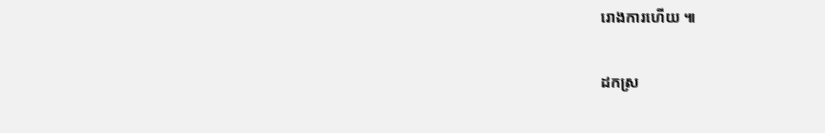រោងការហើយ ៕

ដកស្រ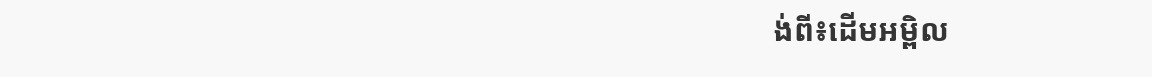ង់ពី៖ដើមអម្ពិល